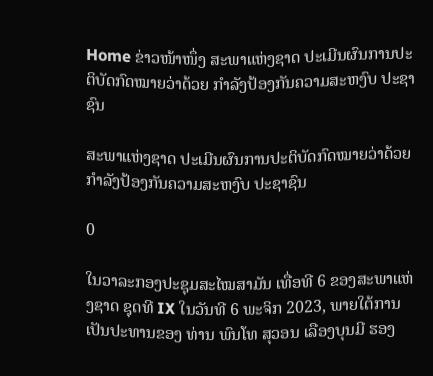Home ຂ່າວໜ້າໜຶ່ງ ສະພາແຫ່ງຊາດ ປະເມີນຜົນການປະຕິບັດກົດໝາຍວ່າດ້ວຍ ກຳລັງປ້ອງກັນຄວາມສະຫງົບ ປະຊາຊົນ

ສະພາແຫ່ງຊາດ ປະເມີນຜົນການປະຕິບັດກົດໝາຍວ່າດ້ວຍ ກຳລັງປ້ອງກັນຄວາມສະຫງົບ ປະຊາຊົນ

0

ໃນວາລະກອງປະຊຸມສະໄໝສາມັນ ເທື່ອທີ 6 ຂອງສະພາແຫ່ງຊາດ ຊຸດທີ IX ໃນວັນທີ 6 ພະຈິກ 2023, ພາຍໃຕ້ການເປັນປະທານຂອງ ທ່ານ ພົນໂທ ສຸວອນ ເລືອງບຸນມີ ຮອງ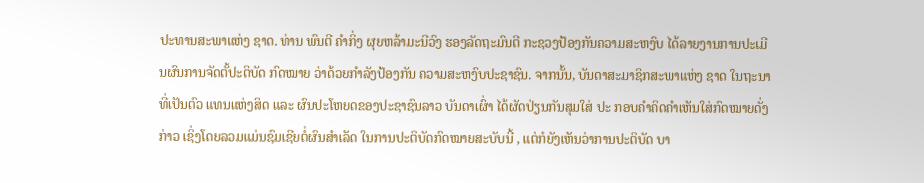ປະທານສະພາແຫ່ງ ຊາດ. ທ່ານ ພົນຕີ ຄຳກິ່ງ ຜຸຍຫລ້າມະນີວົງ ຮອງລັດຖະມົນຕີ ກະຊວງປ້ອງກັນຄວາມສະຫງົບ ໄດ້ລາຍງານການປະເມີນຜົນການຈັດຕັ້ປະຕິບັດ ກົດໝາຍ ວ່າດ້ວຍກຳລັງປ້ອງກັນ ຄວາມສະຫງົບປະຊາຊົນ. ຈາກນັ້ນ, ບັນດາສະມາຊິກສະພາແຫ່ງ ຊາດ ໃນຖະນາທີ່ເປັນຕົວ ແທນແຫ່ງສິດ ແລະ ຜົນປະໂຫຍດຂອງປະຊາຊົນລາວ ບັນດາເຜົ່າ ໄດ້ຜັດປ່ຽນກັນສຸມໃສ່ ປະ ກອບຄຳຄິດຄຳເຫັນໃສ່ກົດໝາຍດັ່ງກ່າວ ເຊິ່ງໂດຍລວມແມ່ນຊົມເຊີຍຕໍ່ຜົນສຳເລັດ ໃນການປະຕິບັດກົດໝາຍສະບັບນີ້ , ແຕ່ກໍຍັງເຫັນວ່າການປະຕິບັດ ບາ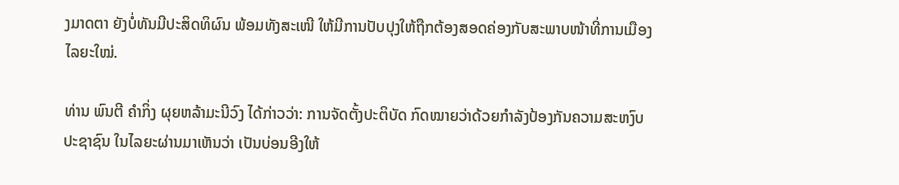ງມາດຕາ ຍັງບໍ່ທັນມີປະສິດທິຜົນ ພ້ອມທັງສະເໜີ ໃຫ້ມີການປັບປຸງໃຫ້ຖືກຕ້ອງສອດຄ່ອງກັບສະພາບໜ້າທີ່ການເມືອງໄລຍະໃໝ່.

ທ່ານ ພົນຕີ ຄຳກິ່ງ ຜຸຍຫລ້າມະນີວົງ ໄດ້ກ່າວວ່າ: ການຈັດຕັ້ງປະຕິບັດ ກົດໝາຍວ່າດ້ວຍກໍາລັງປ້ອງກັນຄວາມສະຫງົບປະຊາຊົນ ໃນໄລຍະຜ່ານມາເຫັນວ່າ ເປັນບ່ອນອີງໃຫ້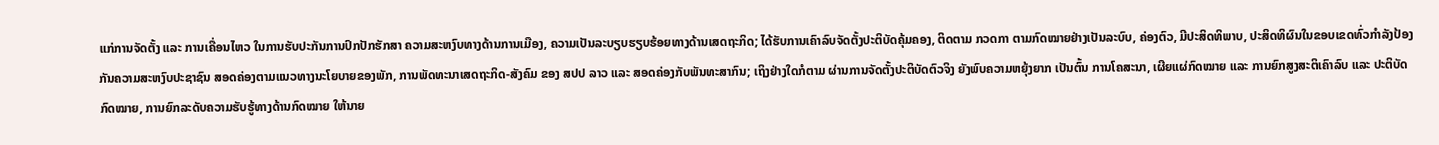ແກ່ການຈັດຕັ້ງ ແລະ ການເຄື່ອນໄຫວ ໃນການຮັບປະກັນການປົກປັກຮັກສາ ຄວາມສະຫງົບທາງດ້ານການເມືອງ, ຄວາມເປັນລະບຽບຮຽບຮ້ອຍທາງດ້ານເສດຖະກິດ; ໄດ້ຮັບການເຄົາລົບຈັດຕັ້ງປະຕິບັດຄຸ້ມຄອງ, ຕິດຕາມ ກວດກາ ຕາມກົດໝາຍຢ່າງເປັນລະບົບ, ຄ່ອງຕົວ, ມີປະສິດທິພາບ, ປະສິດທິຜົນໃນຂອບເຂດທົ່ວກໍາລັງປ້ອງກັນຄວາມສະຫງົບປະຊາຊົນ ສອດຄ່ອງຕາມແນວທາງນະໂຍບາຍຂອງພັກ, ການພັດທະນາເສດຖະກິດ-ສັງຄົມ ຂອງ ສປປ ລາວ ແລະ ສອດຄ່ອງກັບພັນທະສາກົນ; ເຖິງຢ່າງໃດກໍຕາມ ຜ່ານການຈັດຕັ້ງປະຕິບັດຕົວຈິງ ຍັງພົບຄວາມຫຍຸ້ງຍາກ ເປັນຕົ້ນ ການໂຄສະນາ, ເຜີຍແຜ່ກົດໝາຍ ແລະ ການຍົກສູງສະຕິເຄົາລົບ ແລະ ປະຕິບັດກົດໝາຍ, ການຍົກລະດັບຄວາມຮັບຮູ້ທາງດ້ານກົດໝາຍ ໃຫ້ນາຍ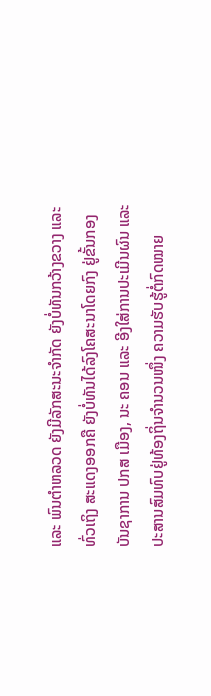ແລະ ພົນຕຳຫລວດ ຍັງມີລັກສະນະຈຳກັດ ຍັງບໍ່ທັນກວ້າງຂວາງ ແລະ ທົ່ວເຖິງ ສະແດງອອກຄື ຍັງບໍ່ທັນໄດ້ລົງໂຄສະນາໂດຍກົງ ຢູ່ຂັ້ນກອງບັນຊາການ ປກສ ເມືອງ, ນະ ຄອນ ແລະ ອີງໃສ່ການປະເມີນຜົນ ແລະ ປະສານສົມທົບຢູ່ທ້ອງຖິ່ນຈຳນວນໜຶ່ງ ຄວາມຮັບຮູ້ຕໍ່ກົດໝາຍ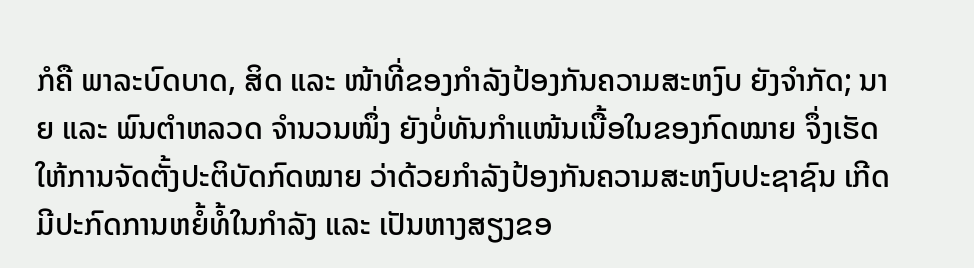ກໍຄື ພາລະບົດບາດ, ສິດ ແລະ ໜ້າທີ່ຂອງກຳລັງປ້ອງກັນຄວາມສະຫງົບ ຍັງຈຳກັດ; ນາຍ ແລະ ພົນຕໍາຫລວດ ຈຳນວນໜຶ່ງ ຍັງບໍ່ທັນກຳແໜ້ນເນື້ອໃນຂອງກົດໝາຍ ຈຶ່ງເຮັດໃຫ້ການຈັດຕັ້ງປະຕິບັດກົດໝາຍ ວ່າດ້ວຍກຳລັງປ້ອງກັນຄວາມສະຫງົບປະຊາຊົນ ເກີດມີປະກົດການຫຍໍ້ທໍ້ໃນກໍາລັງ ແລະ ເປັນຫາງສຽງຂອ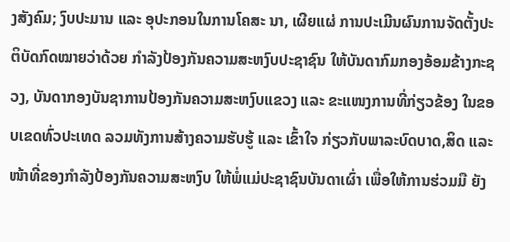ງສັງຄົມ; ງົບປະມານ ແລະ ອຸປະກອນໃນການໂຄສະ ນາ, ເຜີຍແຜ່ ການປະເມີນຜົນການຈັດຕັ້ງປະຕິບັດກົດໝາຍວ່າດ້ວຍ ກໍາລັງປ້ອງກັນຄວາມສະຫງົບປະຊາຊົນ ໃຫ້ບັນດາກົມກອງອ້ອມຂ້າງກະຊວງ, ບັນດາກອງບັນຊາການປ້ອງກັນຄວາມສະຫງົບແຂວງ ແລະ ຂະແໜງການທີ່ກ່ຽວຂ້ອງ ໃນຂອບເຂດທົ່ວປະເທດ ລວມທັງການສ້າງຄວາມຮັບຮູ້ ແລະ ເຂົ້າໃຈ ກ່ຽວກັບພາລະບົດບາດ,ສິດ ແລະ ໜ້າທີ່ຂອງກຳລັງປ້ອງກັນຄວາມສະຫງົບ ໃຫ້ພໍ່ແມ່ປະຊາຊົນບັນດາເຜົ່າ ເພື່ອໃຫ້ການຮ່ວມມື ຍັງ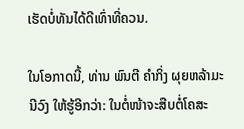ເຮັດບໍ່ທັນໄດ້ດີເທົ່າທີ່ຄວນ.

ໃນໂອກາດນີ້, ທ່ານ ພົນຕີ ຄຳກິ່ງ ຜຸຍຫລ້າມະນີວົງ ໃຫ້ຮູ້ອີກວ່າ: ໃນຕໍ່ໜ້າຈະສືບຕໍ່ໂຄສະ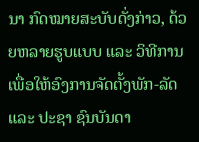ນາ ກົດໝາຍສະບັບດັ່ງກ່າວ, ດ້ວຍຫລາຍຮູບແບບ ແລະ ວິທີການ ເພື່ອໃຫ້ອົງການຈັດຕັ້ງພັກ-ລັດ ແລະ ປະຊາ ຊົນບັນດາ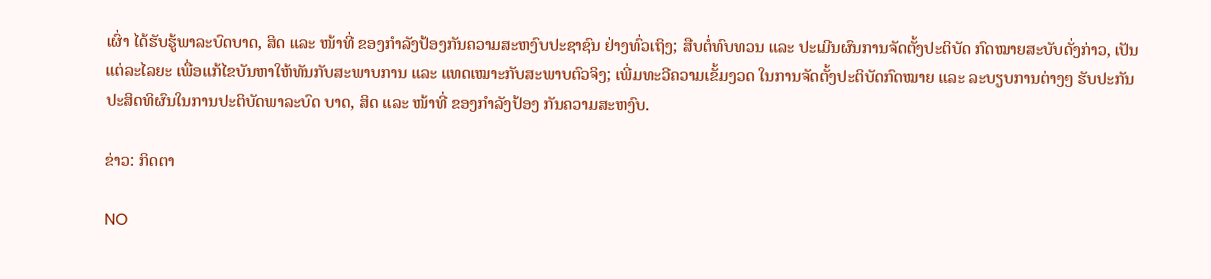ເຜົ່າ ໄດ້ຮັບຮູ້ພາລະບົດບາດ, ສິດ ແລະ ໜ້າທີ່ ຂອງກຳລັງປ້ອງກັນຄວາມສະຫງົບປະຊາຊົນ ຢ່າງທົ່ວເຖິງ; ສືບຕໍ່ທົບທວນ ແລະ ປະເມີນຜົນການຈັດຕັ້ງປະຕິບັດ ກົດໝາຍສະບັບດັ່ງກ່າວ, ເປັນແຕ່ລະໄລຍະ ເພື່ອແກ້ໄຂບັນຫາໃຫ້ທັນກັບສະພາບການ ແລະ ແທດເໝາະກັບສະພາບຕົວຈິງ; ເພີ່ມທະວີຄວາມເຂັ້ມງວດ ໃນການຈັດຕັ້ງປະຕິບັດກົດໝາຍ ແລະ ລະບຽບການຕ່າງໆ ຮັບປະກັນປະສິດທິຜົນໃນການປະຕິບັດພາລະບົດ ບາດ, ສິດ ແລະ ໜ້າທີ່ ຂອງກຳລັງປ້ອງ ກັນຄວາມສະຫງົບ.

ຂ່າວ: ກິດຕາ

NO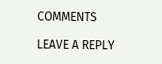COMMENTS

LEAVE A REPLY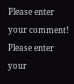Please enter your comment!
Please enter your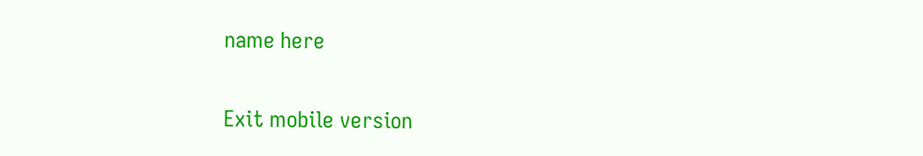name here

Exit mobile version